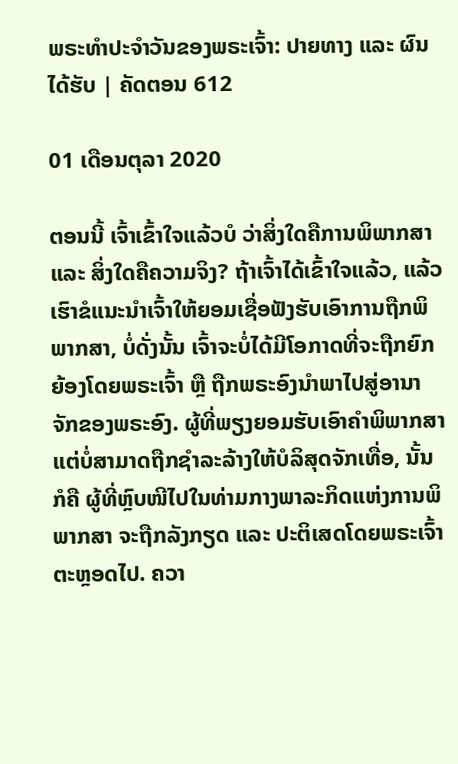ພຣະທຳປະຈຳວັນຂອງພຣະເຈົ້າ: ປາຍທາງ ແລະ ຜົນໄດ້ຮັບ | ຄັດຕອນ 612

01 ເດືອນຕຸລາ 2020

ຕອນນີ້ ເຈົ້າເຂົ້າໃຈແລ້ວບໍ ວ່າສິ່ງໃດຄືການພິພາກສາ ແລະ ສິ່ງໃດຄືຄວາມຈິງ? ຖ້າເຈົ້າໄດ້ເຂົ້າໃຈແລ້ວ, ແລ້ວເຮົາຂໍແນະນໍາເຈົ້າໃຫ້ຍອມເຊື່ອຟັງຮັບເອົາການຖືກພິພາກສາ, ບໍ່ດັ່ງນັ້ນ ເຈົ້າຈະບໍ່ໄດ້ມີໂອກາດທີ່ຈະຖືກຍົກຍ້ອງໂດຍພຣະເຈົ້າ ຫຼື ຖືກພຣະອົງນໍາພາໄປສູ່ອານາຈັກຂອງພຣະອົງ. ຜູ້ທີ່ພຽງຍອມຮັບເອົາຄໍາພິພາກສາ ແຕ່ບໍ່ສາມາດຖືກຊໍາລະລ້າງໃຫ້ບໍລິສຸດຈັກເທື່ອ, ນັ້ນກໍຄື ຜູ້ທີ່ຫຼົບໜີໄປໃນທ່າມກາງພາລະກິດແຫ່ງການພິພາກສາ ຈະຖືກລັງກຽດ ແລະ ປະຕິເສດໂດຍພຣະເຈົ້າຕະຫຼອດໄປ. ຄວາ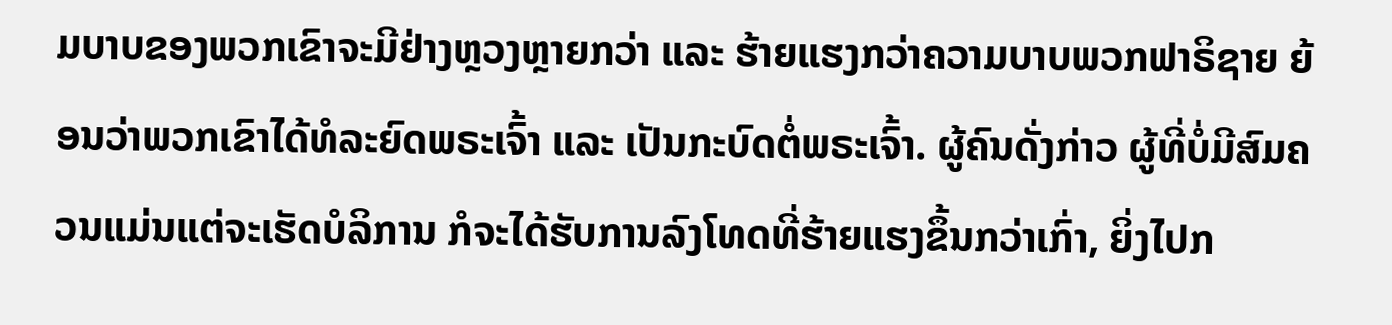ມບາບຂອງພວກເຂົາຈະມີຢ່າງຫຼວງຫຼາຍກວ່າ ແລະ ຮ້າຍແຮງກວ່າຄວາມບາບພວກຟາຣິຊາຍ ຍ້ອນວ່າພວກເຂົາໄດ້ທໍລະຍົດພຣະເຈົ້າ ແລະ ເປັນກະບົດຕໍ່ພຣະເຈົ້າ. ຜູ້ຄົນດັ່ງກ່າວ ຜູ້ທີ່ບໍ່ມີສົມຄວນແມ່ນແຕ່ຈະເຮັດບໍລິການ ກໍຈະໄດ້ຮັບການລົງໂທດທີ່ຮ້າຍແຮງຂຶ້ນກວ່າເກົ່າ, ຍິ່ງໄປກ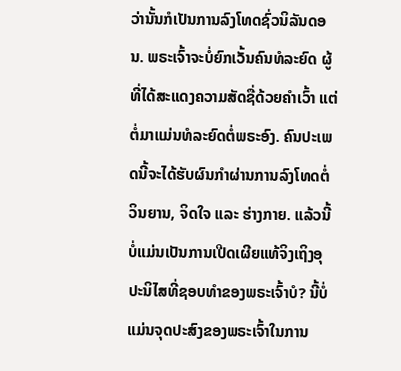ວ່ານັ້ນກໍເປັນການລົງໂທດຊົ່ວນິລັນດອນ. ພຣະເຈົ້າຈະບໍ່ຍົກເວັ້ນຄົນທໍລະຍົດ ຜູ້ທີ່ໄດ້ສະແດງຄວາມສັດຊື່ດ້ວຍຄຳເວົ້າ ແຕ່ຕໍ່ມາແມ່ນທໍລະຍົດຕໍ່ພຣະອົງ. ຄົນປະເພດນີ້ຈະໄດ້ຮັບຜົນກໍາຜ່ານການລົງໂທດຕໍ່ວິນຍານ, ຈິດໃຈ ແລະ ຮ່າງກາຍ. ແລ້ວນີ້ບໍ່ແມ່ນເປັນການເປີດເຜີຍແທ້ຈິງເຖິງອຸປະນິໄສທີ່ຊອບທໍາຂອງພຣະເຈົ້າບໍ? ນີ້ບໍ່ແມ່ນຈຸດປະສົງຂອງພຣະເຈົ້າໃນການ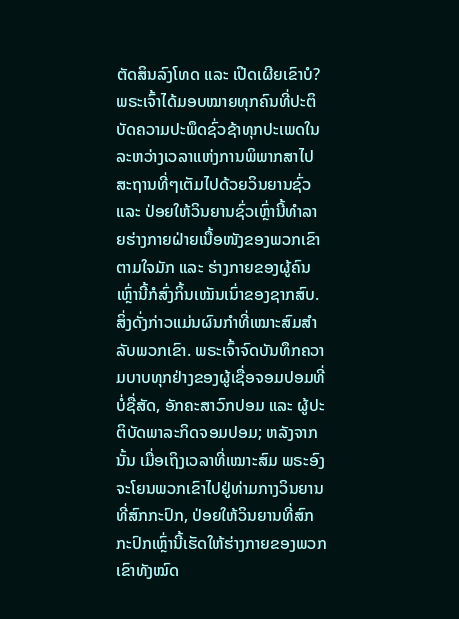ຕັດສິນລົງໂທດ ແລະ ເປີດເຜີຍເຂົາບໍ? ພຣະເຈົ້າໄດ້ມອບໝາຍທຸກຄົນທີ່ປະຕິບັດຄວາມປະພຶດຊົ່ວຊ້າທຸກປະເພດໃນລະຫວ່າງເວລາແຫ່ງການພິພາກສາໄປສະຖານທີ່ໆເຕັມໄປດ້ວຍວິນຍານຊົ່ວ ແລະ ປ່ອຍໃຫ້ວິນຍານຊົ່ວເຫຼົ່ານີ້ທໍາລາຍຮ່າງກາຍຝ່າຍເນື້ອໜັງຂອງພວກເຂົາຕາມໃຈມັກ ແລະ ຮ່າງກາຍຂອງຜູ້ຄົນເຫຼົ່ານີ້ກໍສົ່ງກິ້ນເໝັນເນົ່າຂອງຊາກສົບ. ສິ່ງດັ່ງກ່າວແມ່ນຜົນກຳທີ່ເໝາະສົມສຳລັບພວກເຂົາ. ພຣະເຈົ້າຈົດບັນທຶກຄວາມບາບທຸກຢ່າງຂອງຜູ້ເຊື່ອຈອມປອມທີ່ບໍ່ຊື່ສັດ, ອັກຄະສາວົກປອມ ແລະ ຜູ້ປະຕິບັດພາລະກິດຈອມປອມ; ຫລັງຈາກນັ້ນ ເມື່ອເຖິງເວລາທີ່ເໝາະສົມ ພຣະອົງຈະໂຍນພວກເຂົາໄປຢູ່ທ່າມກາງວິນຍານທີ່ສົກກະປົກ, ປ່ອຍໃຫ້ວິນຍານທີ່ສົກກະປົກເຫຼົ່ານີ້ເຮັດໃຫ້ຮ່າງກາຍຂອງພວກເຂົາທັງໝົດ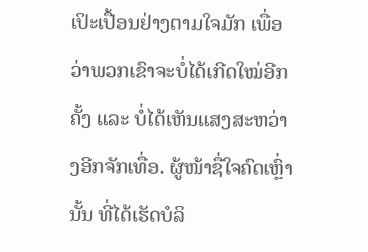ເປິະເປື້ອນຢ່າງຕາມໃຈມັກ ເພື່ອວ່າພວກເຂົາຈະບໍ່ໄດ້ເກີດໃໝ່ອີກຄັ້ງ ແລະ ບໍ່ໄດ້ເຫັນແສງສະຫວ່າງອີກຈັກເທື່ອ. ຜູ້ໜ້າຊື່ໃຈຄົດເຫຼົ່ານັ້ນ ທີ່ໄດ້ເຮັດບໍລິ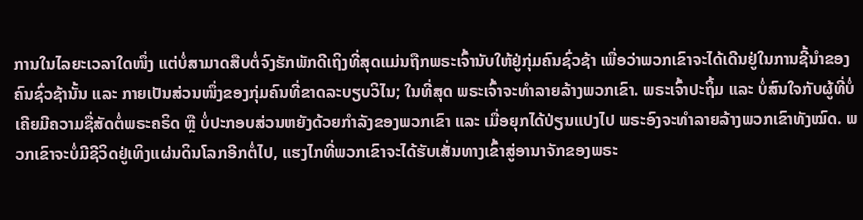ການໃນໄລຍະເວລາໃດໜຶ່ງ ແຕ່ບໍ່ສາມາດສືບຕໍ່ຈົງຮັກພັກດີເຖິງທີ່ສຸດແມ່ນຖືກພຣະເຈົ້ານັບໃຫ້ຢູ່ກຸ່ມຄົນຊົ່ວຊ້າ ເພື່ອວ່າພວກເຂົາຈະໄດ້ເດີນຢູ່ໃນການຊີ້ນໍາຂອງຄົນຊົ່ວຊ້ານັ້ນ ແລະ ກາຍເປັນສ່ວນໜຶ່ງຂອງກຸ່ມຄົນທີ່ຂາດລະບຽບວິໄນ; ໃນທີ່ສຸດ ພຣະເຈົ້າຈະທໍາລາຍລ້າງພວກເຂົາ. ພຣະເຈົ້າປະຖິ້ມ ແລະ ບໍ່ສົນໃຈກັບຜູ້ທີ່ບໍ່ເຄີຍມີຄວາມຊື່ສັດຕໍ່ພຣະຄຣິດ ຫຼື ບໍ່ປະກອບສ່ວນຫຍັງດ້ວຍກຳລັງຂອງພວກເຂົາ ແລະ ເມື່ອຍຸກໄດ້ປ່ຽນແປງໄປ ພຣະອົງຈະທໍາລາຍລ້າງພວກເຂົາທັງໝົດ. ພວກເຂົາຈະບໍ່ມີຊີວິດຢູ່ເທິງແຜ່ນດິນໂລກອີກຕໍ່ໄປ, ແຮງໄກທີ່ພວກເຂົາຈະໄດ້ຮັບເສັ່ນທາງເຂົ້າສູ່ອານາຈັກຂອງພຣະ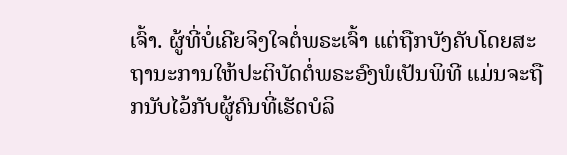ເຈົ້າ. ຜູ້ທີ່ບໍ່ເຄີຍຈິງໃຈຕໍ່ພຣະເຈົ້າ ແຕ່ຖືກບັງຄັບໂດຍສະຖານະການໃຫ້ປະຕິບັດຕໍ່ພຣະອົງພໍເປັນພິທີ ແມ່ນຈະຖືກນັບໄວ້ກັບຜູ້ຄົນທີ່ເຮັດບໍລິ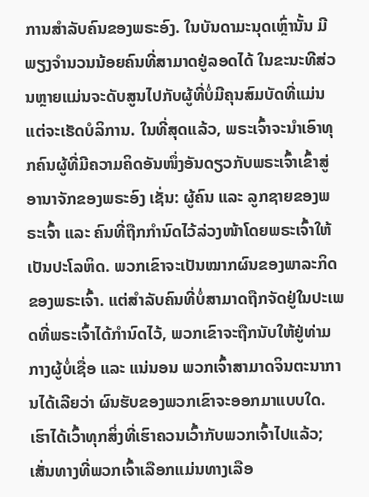ການສຳລັບຄົນຂອງພຣະອົງ. ໃນບັນດາມະນຸດເຫຼົ່ານັ້ນ ມີພຽງຈໍານວນນ້ອຍຄົນທີ່ສາມາດຢູ່ລອດໄດ້ ໃນຂະນະທີສ່ວນຫຼາຍແມ່ນຈະດັບສູນໄປກັບຜູ້ທີ່ບໍ່ມີຄຸນສົມບັດທີ່ແມ່ນແຕ່ຈະເຮັດບໍລິການ. ໃນທີ່ສຸດແລ້ວ, ພຣະເຈົ້າຈະນໍາເອົາທຸກຄົນຜູ້ທີ່ມີຄວາມຄິດອັນໜຶ່ງອັນດຽວກັບພຣະເຈົ້າເຂົ້າສູ່ອານາຈັກຂອງພຣະອົງ ເຊັ່ນ: ຜູ້ຄົນ ແລະ ລູກຊາຍຂອງພຣະເຈົ້າ ແລະ ຄົນທີ່ຖືກກໍານົດໄວ້ລ່ວງໜ້າໂດຍພຣະເຈົ້າໃຫ້ເປັນປະໂລຫິດ. ພວກເຂົາຈະເປັນໝາກຜົນຂອງພາລະກິດຂອງພຣະເຈົ້າ. ແຕ່ສໍາລັບຄົນທີ່ບໍ່ສາມາດຖືກຈັດຢູ່ໃນປະເພດທີ່ພຣະເຈົ້າໄດ້ກໍານົດໄວ້, ພວກເຂົາຈະຖືກນັບໃຫ້ຢູ່ທ່າມກາງຜູ້ບໍ່ເຊື່ອ ແລະ ແນ່ນອນ ພວກເຈົ້າສາມາດຈິນຕະນາການໄດ້ເລີຍວ່າ ຜົນຮັບຂອງພວກເຂົາຈະອອກມາແບບໃດ. ເຮົາໄດ້ເວົ້າທຸກສິ່ງທີ່ເຮົາຄວນເວົ້າກັບພວກເຈົ້າໄປແລ້ວ; ເສັ່ນທາງທີ່ພວກເຈົ້າເລືອກແມ່ນທາງເລືອ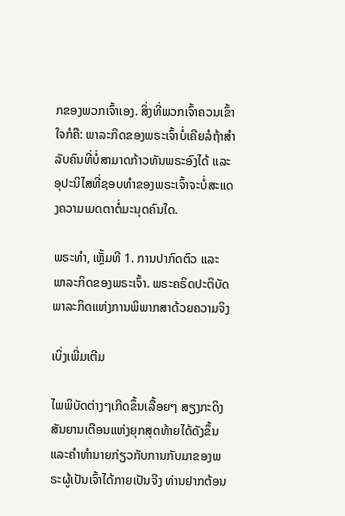ກຂອງພວກເຈົ້າເອງ. ສິ່ງທີ່ພວກເຈົ້າຄວນເຂົ້າໃຈກໍຄື: ພາລະກິດຂອງພຣະເຈົ້າບໍ່ເຄີຍລໍຖ້າສໍາລັບຄົນທີ່ບໍ່ສາມາດກ້າວທັນພຣະອົງໄດ້ ແລະ ອຸປະນິໄສທີ່ຊອບທໍາຂອງພຣະເຈົ້າຈະບໍ່ສະແດງຄວາມເມດຕາຕໍ່ມະນຸດຄົນໃດ.

ພຣະທຳ, ເຫຼັ້ມທີ 1. ການປາກົດຕົວ ແລະ ພາລະກິດຂອງພຣະເຈົ້າ. ພຣະຄຣິດປະຕິບັດພາລະກິດແຫ່ງການພິພາກສາດ້ວຍຄວາມຈິງ

ເບິ່ງເພີ່ມເຕີມ

ໄພພິບັດຕ່າງໆເກີດຂຶ້ນເລື້ອຍໆ ສຽງກະດິງສັນຍານເຕືອນແຫ່ງຍຸກສຸດທ້າຍໄດ້ດັງຂຶ້ນ ແລະຄໍາທໍານາຍກ່ຽວກັບການກັບມາຂອງພຣະຜູ້ເປັນເຈົ້າໄດ້ກາຍເປັນຈີງ ທ່ານຢາກຕ້ອນ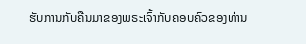ຮັບການກັບຄືນມາຂອງພຣະເຈົ້າກັບຄອບຄົວຂອງທ່ານ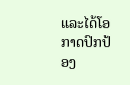ແລະໄດ້ໂອກາດປົກປ້ອງ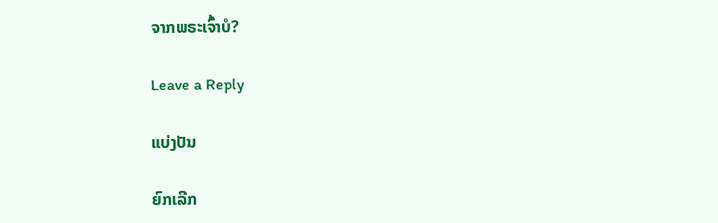ຈາກພຣະເຈົ້າບໍ?

Leave a Reply

ແບ່ງປັນ

ຍົກເລີກ